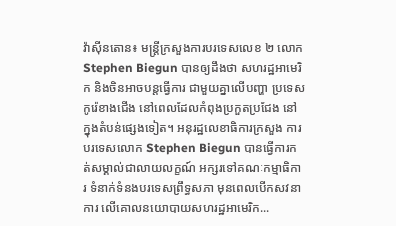វ៉ាស៊ីនតោន៖ មន្រ្តីក្រសួងការបរទេសលេខ ២ លោក Stephen Biegun បានឲ្យដឹងថា សហរដ្ឋអាមេរិក និងចិនអាចបន្តធ្វើការ ជាមួយគ្នាលើបញ្ហា ប្រទេសកូរ៉េខាងជើង នៅពេលដែលកំពុងប្រកួតប្រជែង នៅក្នុងតំបន់ផ្សេងទៀត។ អនុរដ្ឋលេខាធិការក្រសួង ការបរទេសលោក Stephen Biegun បានធ្វើការកត់សម្គាល់ជាលាយលក្ខណ៍ អក្សរទៅគណៈកម្មាធិការ ទំនាក់ទំនងបរទេសព្រឹទ្ធសភា មុនពេលបើកសវនាការ លើគោលនយោបាយសហរដ្ឋអាមេរិក...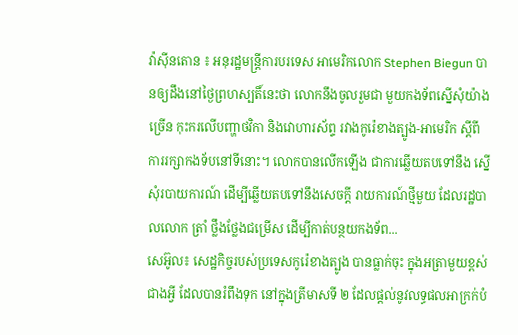វ៉ាស៊ីនតោន ៖ អនុរដ្ឋមន្រ្តីការបរទេស អាមេរិកលោក Stephen Biegun បានឲ្យដឹងនៅថ្ងៃព្រហស្បតិ៍នេះថា លោកនឹងចូលរួមជា មួយកងទ័ពស្នើសុំយ៉ាងច្រើន កុះករលើបញ្ហាថវិកា និងវោហារស័ព្ទ រវាងកូរ៉េខាងត្បូង-អាមេរិក ស្ដីពីការរក្សាកងទ័បនៅទីនោះ។ លោកបានលើកឡើង ជាការឆ្លើយតបទៅនឹង ស្នើសុំរបាយការណ៍ ដើម្បីឆ្លើយតបទៅនឹងសេចក្តី រាយការណ៍ថ្មីមួយ ដែលរដ្ឋបាលលោក ត្រាំ ថ្លឹងថ្លែងជម្រើស ដើម្បីកាត់បន្ថយកងទ័ព...
សេអ៊ូល៖ សេដ្ឋកិច្ចរបស់ប្រទេសកូរ៉េខាងត្បូង បានធ្លាក់ចុះ ក្នុងអត្រាមួយខ្ពស់ជាងអ្វី ដែលបានរំពឹងទុក នៅក្នុងត្រីមាសទី ២ ដែលផ្តល់នូវលទ្ធផលអាក្រក់បំ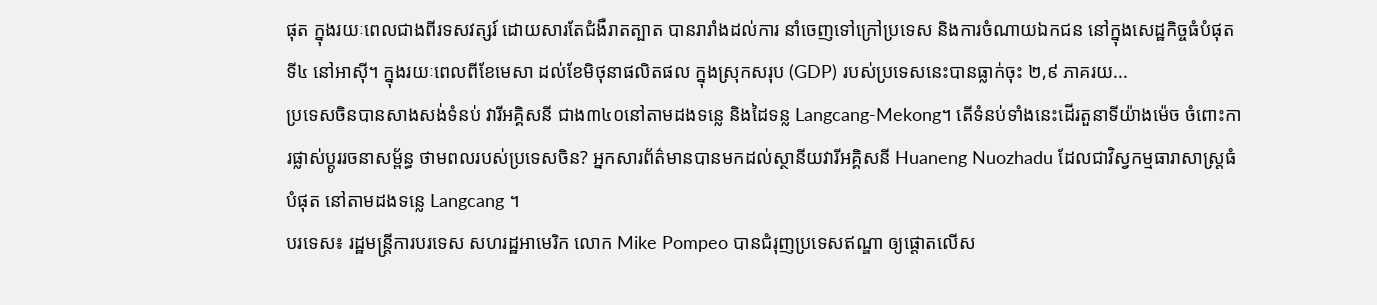ផុត ក្នុងរយៈពេលជាងពីរទសវត្សរ៍ ដោយសារតែជំងឺរាតត្បាត បានរារាំងដល់ការ នាំចេញទៅក្រៅប្រទេស និងការចំណាយឯកជន នៅក្នុងសេដ្ឋកិច្ចធំបំផុតទី៤ នៅអាស៊ី។ ក្នុងរយៈពេលពីខែមេសា ដល់ខែមិថុនាផលិតផល ក្នុងស្រុកសរុប (GDP) របស់ប្រទេសនេះបានធ្លាក់ចុះ ២,៩ ភាគរយ...
ប្រទេសចិនបានសាងសង់ទំនប់ វារីអគ្គិសនី ជាង៣៤០នៅតាមដងទន្លេ និងដៃទន្ល Langcang-Mekong។ តើទំនប់ទាំងនេះដើរតួនាទីយ៉ាងម៉េច ចំពោះការផ្លាស់ប្តូររចនាសម្ព័ន្ធ ថាមពលរបស់ប្រទេសចិន? អ្នកសារព័ត៌មានបានមកដល់ស្ថានីយវារីអគ្គិសនី Huaneng Nuozhadu ដែលជាវិស្វកម្មធារាសាស្ត្រធំបំផុត នៅតាមដងទន្លេ Langcang ។
បរទេស៖ រដ្ឋមន្ត្រីការបរទេស សហរដ្ឋអាមេរិក លោក Mike Pompeo បានជំរុញប្រទេសឥណ្ឌា ឲ្យផ្តោតលើស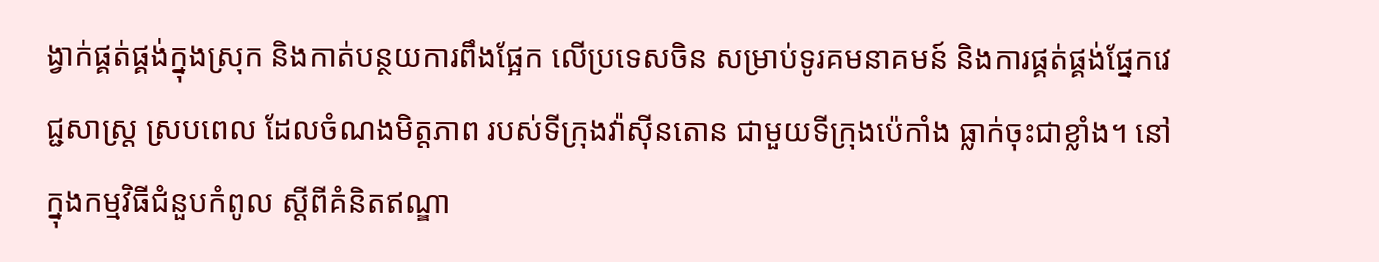ង្វាក់ផ្គត់ផ្គង់ក្នុងស្រុក និងកាត់បន្ថយការពឹងផ្អែក លើប្រទេសចិន សម្រាប់ទូរគមនាគមន៍ និងការផ្គត់ផ្គង់ផ្នែកវេជ្ជសាស្ត្រ ស្របពេល ដែលចំណងមិត្តភាព របស់ទីក្រុងវ៉ាស៊ីនតោន ជាមួយទីក្រុងប៉េកាំង ធ្លាក់ចុះជាខ្លាំង។ នៅក្នុងកម្មវិធីជំនួបកំពូល ស្តីពីគំនិតឥណ្ឌា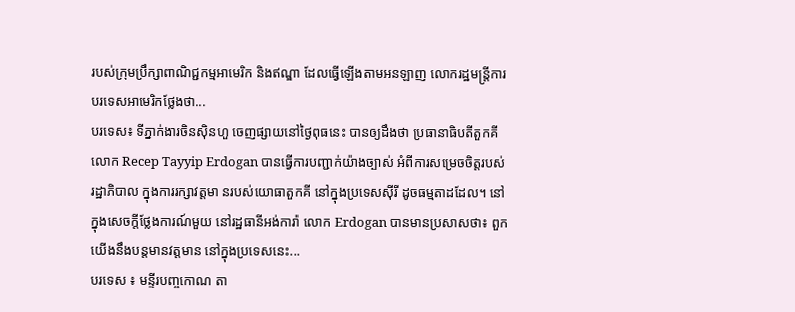របស់ក្រុមប្រឹក្សាពាណិជ្ជកម្មអាមេរិក និងឥណ្ឌា ដែលធ្វើឡើងតាមអនឡាញ លោករដ្ឋមន្ត្រីការបរទេសអាមេរិកថ្លែងថា...
បរទេស៖ ទីភ្នាក់ងារចិនស៊ិនហួ ចេញផ្សាយនៅថ្ងៃពុធនេះ បានឲ្យដឹងថា ប្រធានាធិបតីតួកគី លោក Recep Tayyip Erdogan បានធ្វើការបញ្ជាក់យ៉ាងច្បាស់ អំពីការសម្រេចចិត្តរបស់រដ្ឋាភិបាល ក្នុងការរក្សាវត្តមា នរបស់យោធាតួកគី នៅក្នុងប្រទេសស៊ីរី ដូចធម្មតាដដែល។ នៅក្នុងសេចក្តីថ្លែងការណ៍មួយ នៅរដ្ឋធានីអង់ការ៉ា លោក Erdogan បានមានប្រសាសថា៖ ពួកយើងនឹងបន្តមានវត្តមាន នៅក្នុងប្រទេសនេះ...
បរទេស ៖ មន្ទីរបញ្ចកោណ តា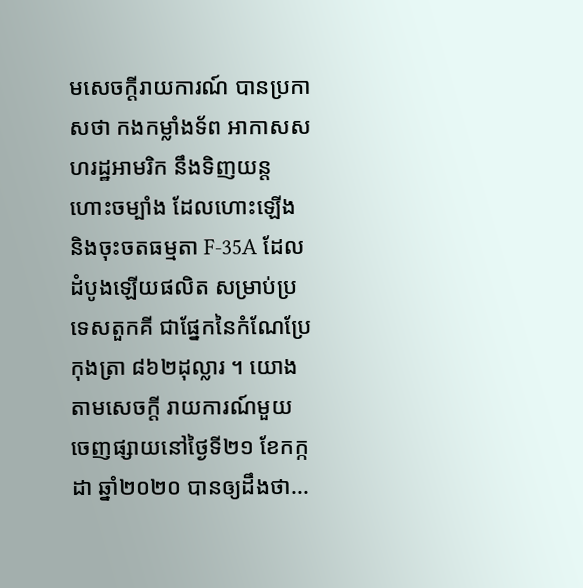មសេចក្តីរាយការណ៍ បានប្រកាសថា កងកម្លាំងទ័ព អាកាសសហរដ្ឋអាមរិក នឹងទិញយន្តហោះចម្បាំង ដែលហោះឡើង និងចុះចតធម្មតា F-35A ដែលដំបូងឡើយផលិត សម្រាប់ប្រទេសតួកគី ជាផ្នែកនៃកំណែប្រែកុងត្រា ៨៦២ដុល្លារ ។ យោងតាមសេចក្តី រាយការណ៍មួយ ចេញផ្សាយនៅថ្ងៃទី២១ ខែកក្កដា ឆ្នាំ២០២០ បានឲ្យដឹងថា...